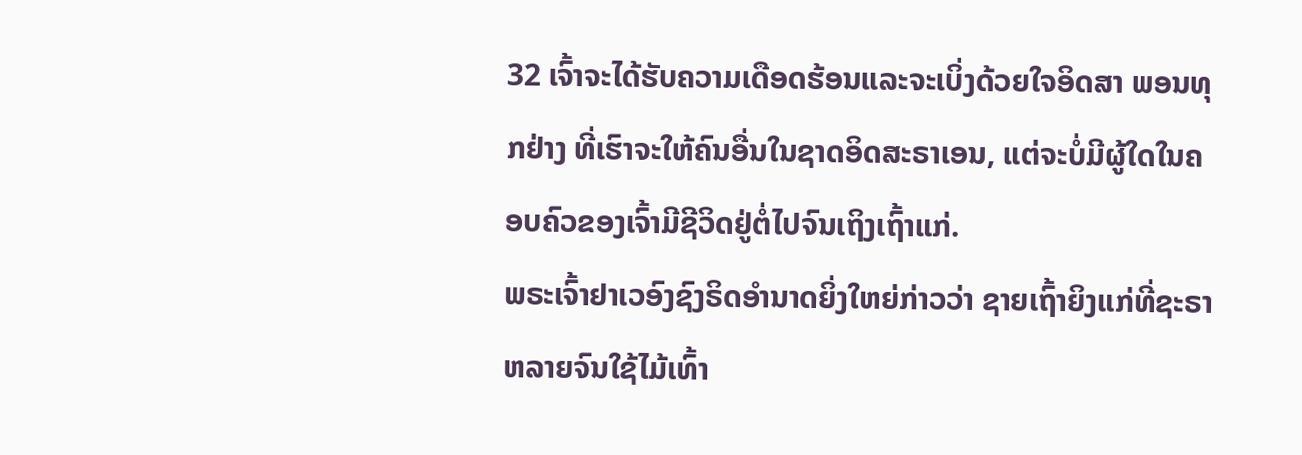32 ເຈົ້າຈະໄດ້ຮັບຄວາມເດືອດຮ້ອນແລະຈະເບິ່ງດ້ວຍໃຈອິດສາ ພອນທຸກຢ່າງ ທີ່ເຮົາຈະໃຫ້ຄົນອື່ນໃນຊາດອິດສະຣາເອນ, ແຕ່ຈະບໍ່ມີຜູ້ໃດໃນຄອບຄົວຂອງເຈົ້າມີຊີວິດຢູ່ຕໍ່ໄປຈົນເຖິງເຖົ້າແກ່.
ພຣະເຈົ້າຢາເວອົງຊົງຣິດອຳນາດຍິ່ງໃຫຍ່ກ່າວວ່າ ຊາຍເຖົ້າຍິງແກ່ທີ່ຊະຣາຫລາຍຈົນໃຊ້ໄມ້ເທົ້າ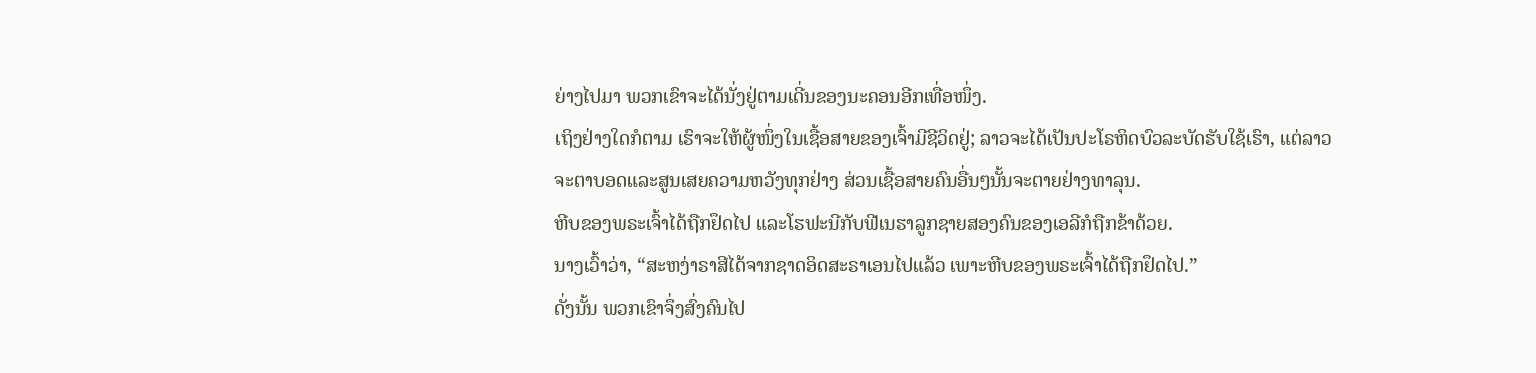ຍ່າງໄປມາ ພວກເຂົາຈະໄດ້ນັ່ງຢູ່ຕາມເດີ່ນຂອງນະຄອນອີກເທື່ອໜຶ່ງ.
ເຖິງຢ່າງໃດກໍຕາມ ເຮົາຈະໃຫ້ຜູ້ໜຶ່ງໃນເຊື້ອສາຍຂອງເຈົ້າມີຊີວິດຢູ່; ລາວຈະໄດ້ເປັນປະໂຣຫິດບົວລະບັດຮັບໃຊ້ເຮົາ, ແຕ່ລາວ ຈະຕາບອດແລະສູນເສຍຄວາມຫວັງທຸກຢ່າງ ສ່ວນເຊື້ອສາຍຄົນອື່ນໆນັ້ນຈະຕາຍຢ່າງທາລຸນ.
ຫີບຂອງພຣະເຈົ້າໄດ້ຖືກຢຶດໄປ ແລະໂຮຟະນີກັບຟີເນຮາລູກຊາຍສອງຄົນຂອງເອລີກໍຖືກຂ້າດ້ວຍ.
ນາງເວົ້າວ່າ, “ສະຫງ່າຣາສີໄດ້ຈາກຊາດອິດສະຣາເອນໄປແລ້ວ ເພາະຫີບຂອງພຣະເຈົ້າໄດ້ຖືກຢຶດໄປ.”
ດັ່ງນັ້ນ ພວກເຂົາຈຶ່ງສົ່ງຄົນໄປ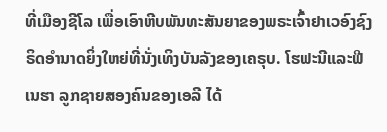ທີ່ເມືອງຊີໂລ ເພື່ອເອົາຫີບພັນທະສັນຍາຂອງພຣະເຈົ້າຢາເວອົງຊົງຣິດອຳນາດຍິ່ງໃຫຍ່ທີ່ນັ່ງເທິງບັນລັງຂອງເຄຣຸບ. ໂຮຟະນີແລະຟີເນຮາ ລູກຊາຍສອງຄົນຂອງເອລີ ໄດ້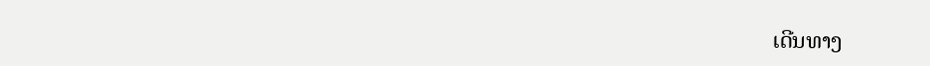ເດີນທາງ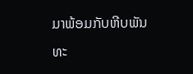ມາພ້ອມກັບຫີບພັນທະ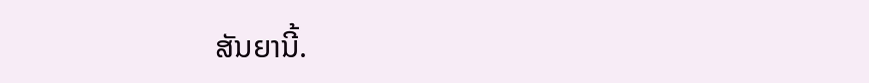ສັນຍານີ້.